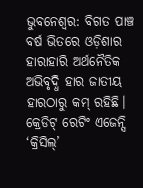ଭୁବନେଶ୍ୱର: ବିଗତ ପାଞ୍ଚ ବର୍ଷ ଭିତରେ ଓଡ଼ିଶାର ହାରାହାରି ଅର୍ଥନୈତିକ ଅଭିବୃଦ୍ଧି ହାର ଜାତୀୟ ହାରଠାରୁ କମ୍ ରହିଛି। କ୍ରେଡିଟ୍ ରେଟିଂ ଏଜେନ୍ସି ‘କ୍ରିସିଲ୍’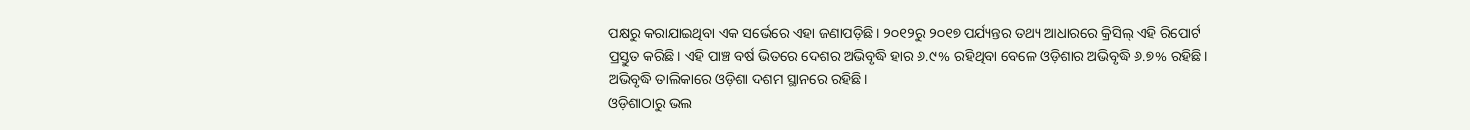ପକ୍ଷରୁ କରାଯାଇଥିବା ଏକ ସର୍ଭେରେ ଏହା ଜଣାପଡ଼ିଛି। ୨୦୧୨ରୁ ୨୦୧୭ ପର୍ଯ୍ୟନ୍ତର ତଥ୍ୟ ଆଧାରରେ କ୍ରିସିଲ୍ ଏହି ରିପୋର୍ଟ ପ୍ରସ୍ତୁତ କରିଛି। ଏହି ପାଞ୍ଚ ବର୍ଷ ଭିତରେ ଦେଶର ଅଭିବୃଦ୍ଧି ହାର ୬.୯% ରହିଥିବା ବେଳେ ଓଡ଼ିଶାର ଅଭିବୃଦ୍ଧି ୬.୭% ରହିଛି। ଅଭିବୃଦ୍ଧି ତାଲିକାରେ ଓଡ଼ିଶା ଦଶମ ସ୍ଥାନରେ ରହିଛି।
ଓଡ଼ିଶାଠାରୁ ଭଲ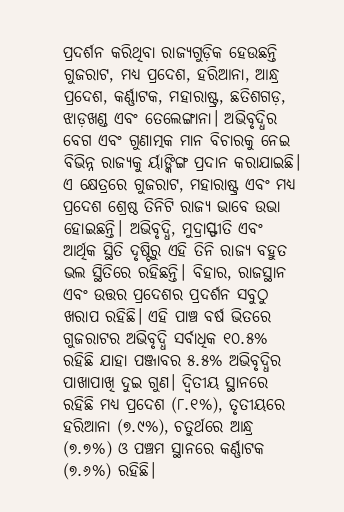ପ୍ରଦର୍ଶନ କରିଥିବା ରାଜ୍ୟଗୁଡ଼ିକ ହେଉଛନ୍ତି ଗୁଜରାଟ, ମଧ୍ୟ ପ୍ରଦେଶ, ହରିଆନା, ଆନ୍ଧ୍ର ପ୍ରଦେଶ, କର୍ଣ୍ଣାଟକ, ମହାରାଷ୍ଟ୍ର, ଛତିଶଗଡ଼, ଝାଡ଼ଖଣ୍ଡ ଏବଂ ତେଲେଙ୍ଗାନା। ଅଭିବୃଦ୍ଧିର ବେଗ ଏବଂ ଗୁଣାତ୍ମକ ମାନ ବିଚାରକୁ ନେଇ ବିଭିନ୍ନ ରାଜ୍ୟକୁ ର୍ୟାଙ୍କିଙ୍ଗ ପ୍ରଦାନ କରାଯାଇଛି। ଏ କ୍ଷେତ୍ରରେ ଗୁଜରାଟ, ମହାରାଷ୍ଟ୍ର ଏବଂ ମଧ୍ୟ ପ୍ରଦେଶ ଶ୍ରେଷ୍ଠ ତିନିଟି ରାଜ୍ୟ ଭାବେ ଉଭା ହୋଇଛନ୍ତି। ଅଭିବୃଦ୍ଧି, ମୁଦ୍ରାସ୍ଫୀତି ଏବଂ ଆର୍ଥିକ ସ୍ଥିତି ଦୃଷ୍ଟିରୁ ଏହି ତିନି ରାଜ୍ୟ ବହୁତ ଭଲ ସ୍ଥିତିରେ ରହିଛନ୍ତି। ବିହାର, ରାଜସ୍ଥାନ ଏବଂ ଉତ୍ତର ପ୍ରଦେଶର ପ୍ରଦର୍ଶନ ସବୁଠୁ ଖରାପ ରହିଛି। ଏହି ପାଞ୍ଚ ବର୍ଷ ଭିତରେ ଗୁଜରାଟର ଅଭିବୃଦ୍ଧି ସର୍ବାଧିକ ୧୦.୫% ରହିଛି ଯାହା ପଞ୍ଜାବର ୫.୫% ଅଭିବୃଦ୍ଧିର ପାଖାପାଖି ଦୁଇ ଗୁଣ। ଦ୍ୱିତୀୟ ସ୍ଥାନରେ ରହିଛି ମଧ୍ୟ ପ୍ରଦେଶ (୮.୧%), ତୃତୀୟରେ ହରିଆନା (୭.୯%), ଚତୁର୍ଥରେ ଆନ୍ଧ୍ର (୭.୭%) ଓ ପଞ୍ଚମ ସ୍ଥାନରେ କର୍ଣ୍ଣାଟକ (୭.୬%) ରହିଛି।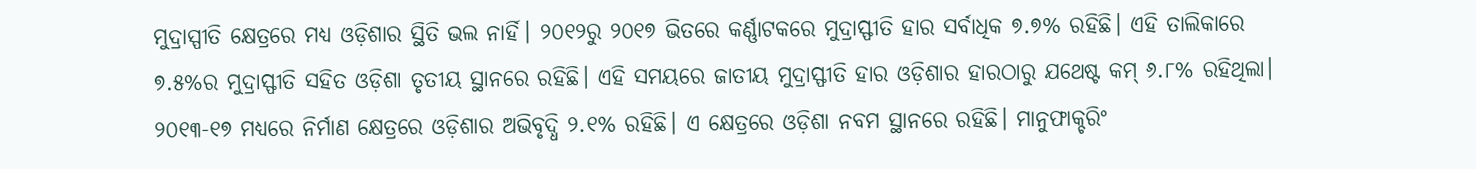ମୁଦ୍ରାସ୍ପୀତି କ୍ଷେତ୍ରରେ ମଧ୍ୟ ଓଡ଼ିଶାର ସ୍ଥିତି ଭଲ ନାର୍ହି। ୨୦୧୨ରୁ ୨୦୧୭ ଭିତରେ କର୍ଣ୍ଣାଟକରେ ମୁଦ୍ରାସ୍ଫୀତି ହାର ସର୍ବାଧିକ ୭.୭% ରହିଛି। ଏହି ତାଲିକାରେ ୭.୫%ର ମୁଦ୍ରାସ୍ଫୀତି ସହିତ ଓଡ଼ିଶା ତୃତୀୟ ସ୍ଥାନରେ ରହିଛି। ଏହି ସମୟରେ ଜାତୀୟ ମୁଦ୍ରାସ୍ଫୀତି ହାର ଓଡ଼ିଶାର ହାରଠାରୁ ଯଥେଷ୍ଟ କମ୍ ୬.୮% ରହିଥିଲା। ୨୦୧୩-୧୭ ମଧ୍ୟରେ ନିର୍ମାଣ କ୍ଷେତ୍ରରେ ଓଡ଼ିଶାର ଅଭିବୃଦ୍ଧି ୨.୧% ରହିଛି। ଏ କ୍ଷେତ୍ରରେ ଓଡ଼ିଶା ନବମ ସ୍ଥାନରେ ରହିଛି। ମାନୁଫାକ୍ଚରିଂ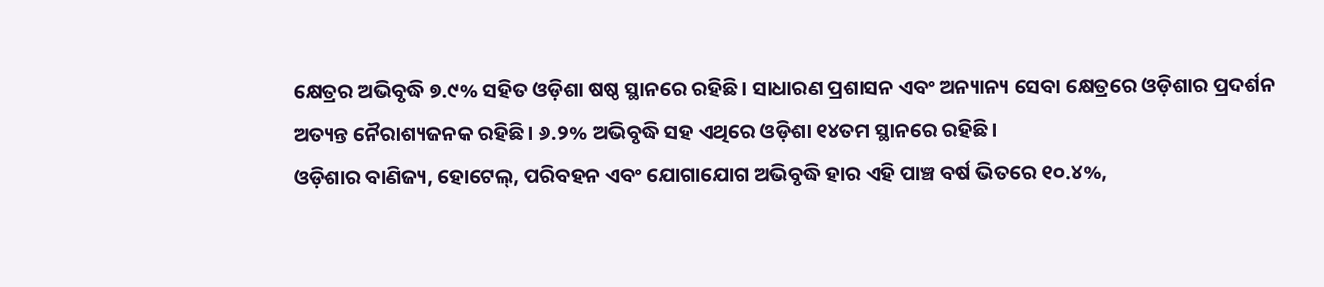କ୍ଷେତ୍ରର ଅଭିବୃଦ୍ଧି ୭.୯% ସହିତ ଓଡ଼ିଶା ଷଷ୍ଠ ସ୍ଥାନରେ ରହିଛି। ସାଧାରଣ ପ୍ରଶାସନ ଏବଂ ଅନ୍ୟାନ୍ୟ ସେବା କ୍ଷେତ୍ରରେ ଓଡ଼ିଶାର ପ୍ରଦର୍ଶନ ଅତ୍ୟନ୍ତ ନୈରାଶ୍ୟଜନକ ରହିଛି। ୬.୨% ଅଭିବୃଦ୍ଧି ସହ ଏଥିରେ ଓଡ଼ିଶା ୧୪ତମ ସ୍ଥାନରେ ରହିଛି।
ଓଡ଼ିଶାର ବାଣିଜ୍ୟ, ହୋଟେଲ୍, ପରିବହନ ଏବଂ ଯୋଗାଯୋଗ ଅଭିବୃଦ୍ଧି ହାର ଏହି ପାଞ୍ଚ ବର୍ଷ ଭିତରେ ୧୦.୪%,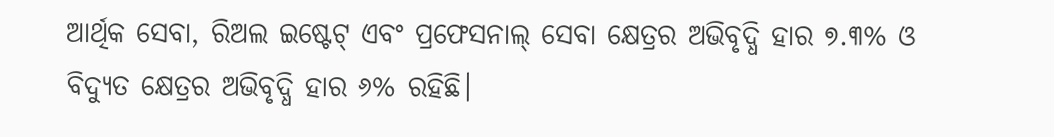ଆର୍ଥିକ ସେବା, ରିଅଲ ଇଷ୍ଟେଟ୍ ଏବଂ ପ୍ରଫେସନାଲ୍ ସେବା କ୍ଷେତ୍ରର ଅଭିବୃଦ୍ଧି ହାର ୭.୩% ଓ ବିଦ୍ୟୁତ କ୍ଷେତ୍ରର ଅଭିବୃଦ୍ଧି ହାର ୬% ରହିଛି।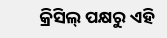କ୍ରିସିଲ୍ ପକ୍ଷରୁ ଏହି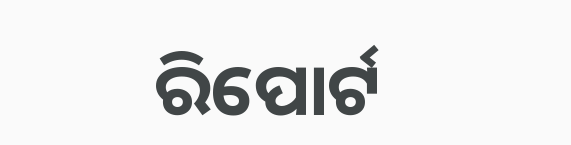ରିପୋର୍ଟ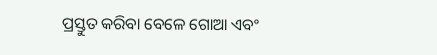ପ୍ରସ୍ତୁତ କରିବା ବେଳେ ଗୋଆ ଏବଂ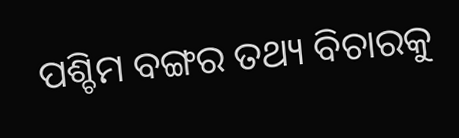ପଶ୍ଚିମ ବଙ୍ଗର ତଥ୍ୟ ବିଚାରକୁ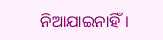ନିଆଯାଇନାହିଁ।